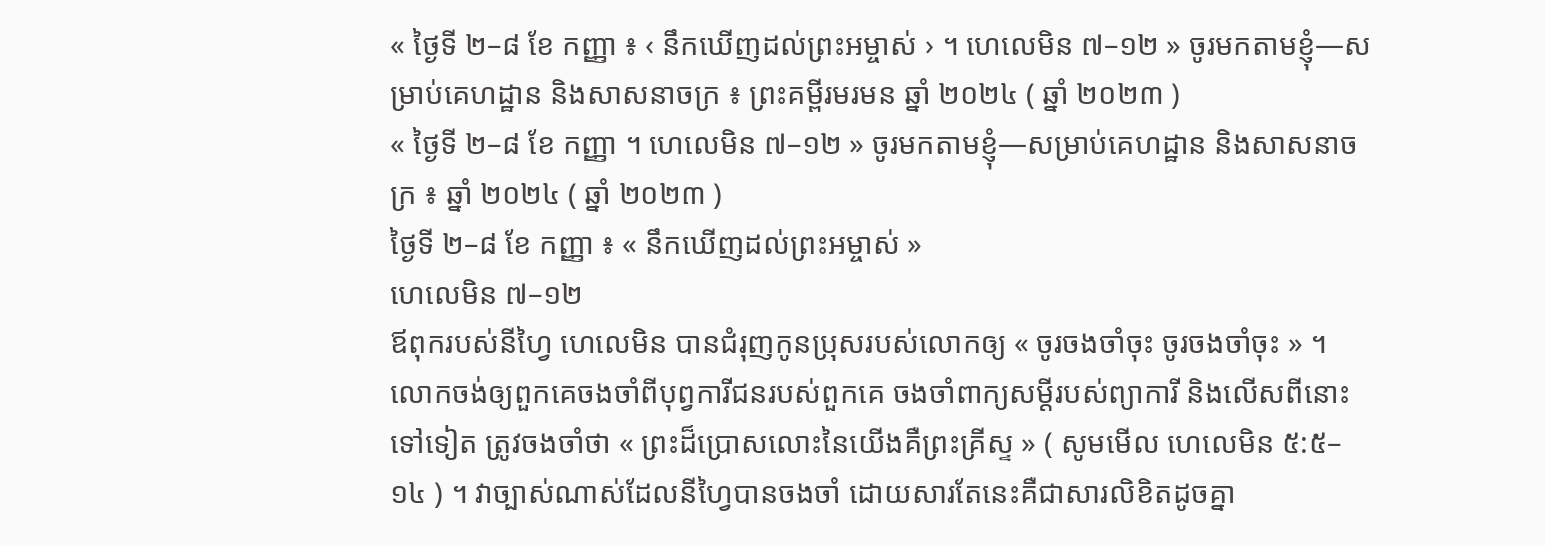« ថ្ងៃទី ២–៨ ខែ កញ្ញា ៖ ‹ នឹកឃើញដល់ព្រះអម្ចាស់ › ។ ហេលេមិន ៧–១២ » ចូរមកតាមខ្ញុំ—សម្រាប់គេហដ្ឋាន និងសាសនាចក្រ ៖ ព្រះគម្ពីរមរមន ឆ្នាំ ២០២៤ ( ឆ្នាំ ២០២៣ )
« ថ្ងៃទី ២–៨ ខែ កញ្ញា ។ ហេលេមិន ៧–១២ » ចូរមកតាមខ្ញុំ—សម្រាប់គេហដ្ឋាន និងសាសនាចក្រ ៖ ឆ្នាំ ២០២៤ ( ឆ្នាំ ២០២៣ )
ថ្ងៃទី ២–៨ ខែ កញ្ញា ៖ « នឹកឃើញដល់ព្រះអម្ចាស់ »
ហេលេមិន ៧–១២
ឪពុករបស់នីហ្វៃ ហេលេមិន បានជំរុញកូនប្រុសរបស់លោកឲ្យ « ចូរចងចាំចុះ ចូរចងចាំចុះ » ។ លោកចង់ឲ្យពួកគេចងចាំពីបុព្វការីជនរបស់ពួកគេ ចងចាំពាក្យសម្តីរបស់ព្យាការី និងលើសពីនោះទៅទៀត ត្រូវចងចាំថា « ព្រះដ៏ប្រោសលោះនៃយើងគឺព្រះគ្រីស្ទ » ( សូមមើល ហេលេមិន ៥:៥–១៤ ) ។ វាច្បាស់ណាស់ដែលនីហ្វៃបានចងចាំ ដោយសារតែនេះគឺជាសារលិខិតដូចគ្នា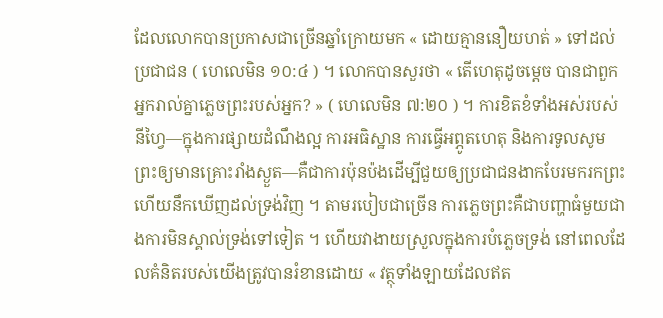ដែលលោកបានប្រកាសជាច្រើនឆ្នាំក្រោយមក « ដោយគ្មាននឿយហត់ » ទៅដល់ប្រជាជន ( ហេលេមិន ១០:៤ ) ។ លោកបានសួរថា « តើហេតុដូចម្ដេច បានជាពួកអ្នករាល់គ្នាភ្លេចព្រះរបស់អ្នក? » ( ហេលេមិន ៧:២០ ) ។ ការខិតខំទាំងអស់របស់នីហ្វៃ—ក្នុងការផ្សាយដំណឹងល្អ ការអធិស្ឋាន ការធ្វើអព្ភូតហេតុ និងការទូលសូមព្រះឲ្យមានគ្រោះរាំងស្ងួត—គឺជាការប៉ុនប៉ងដើម្បីជួយឲ្យប្រជាជនងាកបែរមករកព្រះ ហើយនឹកឃើញដល់ទ្រង់វិញ ។ តាមរបៀបជាច្រើន ការភ្លេចព្រះគឺជាបញ្ហាធំមួយជាងការមិនស្គាល់ទ្រង់ទៅទៀត ។ ហើយវាងាយស្រួលក្នុងការបំភ្លេចទ្រង់ នៅពេលដែលគំនិតរបស់យើងត្រូវបានរំខានដោយ « វត្ថុទាំងឡាយដែលឥត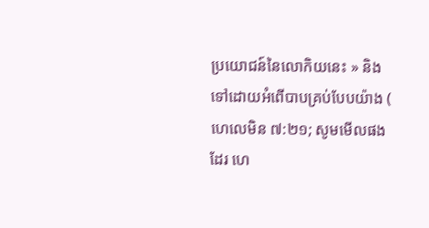ប្រយោជន៍នៃលោកិយនេះ » និងទៅដោយអំពើបាបគ្រប់បែបយ៉ាង ( ហេលេមិន ៧:២១; សូមមើលផងដែរ ហេ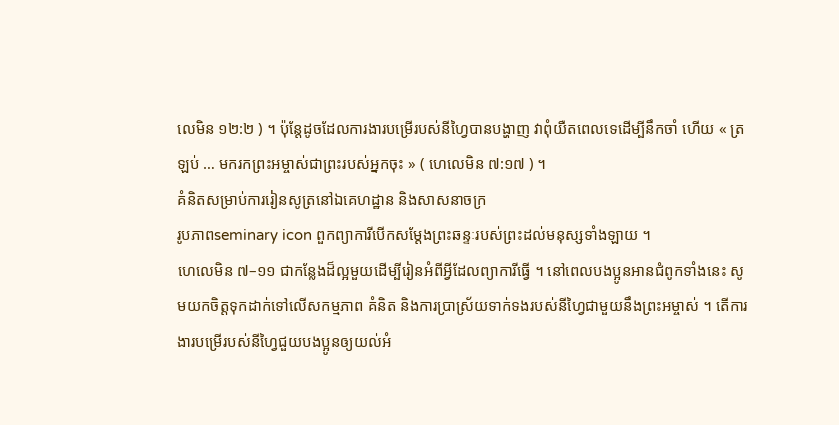លេមិន ១២:២ ) ។ ប៉ុន្តែដូចដែលការងារបម្រើរបស់នីហ្វៃបានបង្ហាញ វាពុំយឺតពេលទេដើម្បីនឹកចាំ ហើយ « ត្រឡប់ … មករកព្រះអម្ចាស់ជាព្រះរបស់អ្នកចុះ » ( ហេលេមិន ៧:១៧ ) ។
គំនិតសម្រាប់ការរៀនសូត្រនៅឯគេហដ្ឋាន និងសាសនាចក្រ
រូបភាពseminary icon ពួកព្យាការីបើកសម្ដែងព្រះឆន្ទៈរបស់ព្រះដល់មនុស្សទាំងឡាយ ។
ហេលេមិន ៧–១១ ជាកន្លែងដ៏ល្អមួយដើម្បីរៀនអំពីអ្វីដែលព្យាការីធ្វើ ។ នៅពេលបងប្អូនអានជំពូកទាំងនេះ សូមយកចិត្តទុកដាក់ទៅលើសកម្មភាព គំនិត និងការប្រាស្រ័យទាក់ទងរបស់នីហ្វៃជាមួយនឹងព្រះអម្ចាស់ ។ តើការងារបម្រើរបស់នីហ្វៃជួយបងប្អូនឲ្យយល់អំ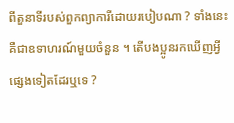ពីតួនាទីរបស់ពួកព្យាការីដោយរបៀបណា ? ទាំងនេះគឺជាឧទាហរណ៍មួយចំនួន ។ តើបងប្អូនរកឃើញអ្វីផ្សេងទៀតដែរឬទេ ?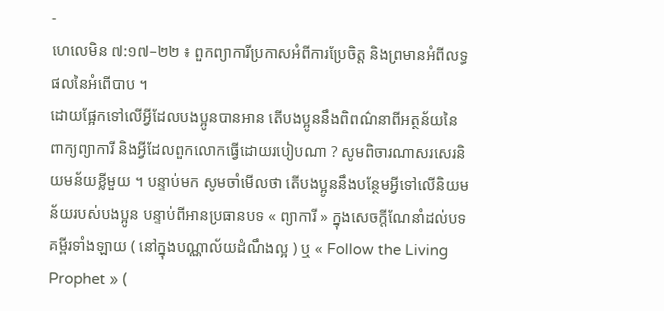-
ហេលេមិន ៧:១៧–២២ ៖ ពួកព្យាការីប្រកាសអំពីការប្រែចិត្ត និងព្រមានអំពីលទ្ធផលនៃអំពើបាប ។
ដោយផ្អែកទៅលើអ្វីដែលបងប្អូនបានអាន តើបងប្អូននឹងពិពណ៌នាពីអត្ថន័យនៃពាក្យព្យាការី និងអ្វីដែលពួកលោកធ្វើដោយរបៀបណា ? សូមពិចារណាសរសេរនិយមន័យខ្លីមួយ ។ បន្ទាប់មក សូមចាំមើលថា តើបងប្អូននឹងបន្ថែមអ្វីទៅលើនិយមន័យរបស់បងប្អូន បន្ទាប់ពីអានប្រធានបទ « ព្យាការី » ក្នុងសេចក្ដីណែនាំដល់បទគម្ពីរទាំងឡាយ ( នៅក្នុងបណ្ណាល័យដំណឹងល្អ ) ឬ « Follow the Living Prophet » (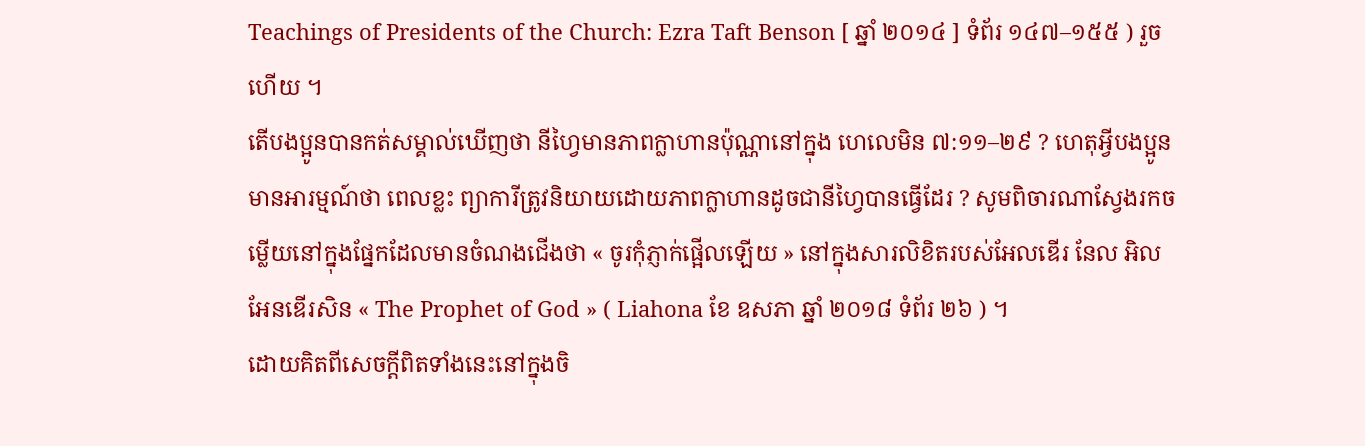Teachings of Presidents of the Church: Ezra Taft Benson [ ឆ្នាំ ២០១៤ ] ទំព័រ ១៤៧–១៥៥ ) រួចហើយ ។
តើបងប្អូនបានកត់សម្គាល់ឃើញថា នីហ្វៃមានភាពក្លាហានប៉ុណ្ណានៅក្នុង ហេលេមិន ៧:១១–២៩ ? ហេតុអ្វីបងប្អូនមានអារម្មណ៍ថា ពេលខ្លះ ព្យាការីត្រូវនិយាយដោយភាពក្លាហានដូចជានីហ្វៃបានធ្វើដែរ ? សូមពិចារណាស្វែងរកចម្លើយនៅក្នុងផ្នែកដែលមានចំណងជើងថា « ចូរកុំភ្ញាក់ផ្អើលឡើយ » នៅក្នុងសារលិខិតរបស់អែលឌើរ នែល អិល អែនឌើរសិន « The Prophet of God » ( Liahona ខែ ឧសភា ឆ្នាំ ២០១៨ ទំព័រ ២៦ ) ។
ដោយគិតពីសេចក្តីពិតទាំងនេះនៅក្នុងចិ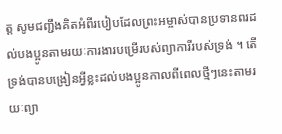ត្ត សូមជញ្ជឹងគិតអំពីរបៀបដែលព្រះអម្ចាស់បានប្រទានពរដល់បងប្អូនតាមរយៈការងារបម្រើរបស់ព្យាការីរបស់ទ្រង់ ។ តើទ្រង់បានបង្រៀនអ្វីខ្លះដល់បងប្អូនកាលពីពេលថ្មីៗនេះតាមរយៈព្យា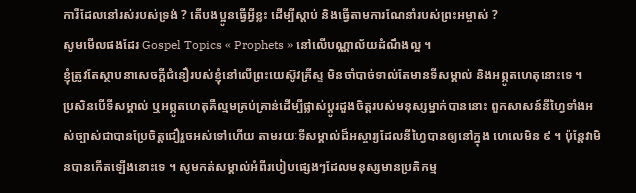ការីដែលនៅរស់របស់ទ្រង់ ? តើបងប្អូនធ្វើអ្វីខ្លះ ដើម្បីស្តាប់ និងធ្វើតាមការណែនាំរបស់ព្រះអម្ចាស់ ?
សូមមើលផងដែរ Gospel Topics « Prophets » នៅលើបណ្ណាល័យដំណឹងល្អ ។
ខ្ញុំត្រូវតែស្ថាបនាសេចក្ដីជំនឿរបស់ខ្ញុំនៅលើព្រះយេស៊ូវគ្រីស្ទ មិនចាំបាច់ទាល់តែមានទីសម្គាល់ និងអព្ភូតហេតុនោះទេ ។
ប្រសិនបើទីសម្គាល់ ឬអព្ភូតហេតុគឺល្មមគ្រប់គ្រាន់ដើម្បីផ្លាស់ប្ដូរដួងចិត្តរបស់មនុស្សម្នាក់បាននោះ ពួកសាសន៍នីហ្វៃទាំងអស់ច្បាស់ជាបានប្រែចិត្តជឿរួចអស់ទៅហើយ តាមរយៈទីសម្គាល់ដ៏អស្ចារ្យដែលនីហ្វៃបានឲ្យនៅក្នុង ហេលេមិន ៩ ។ ប៉ុន្តែវាមិនបានកើតឡើងនោះទេ ។ សូមកត់សម្គាល់អំពីរបៀបផ្សេងៗដែលមនុស្សមានប្រតិកម្ម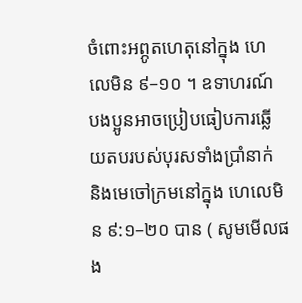ចំពោះអព្ភូតហេតុនៅក្នុង ហេលេមិន ៩–១០ ។ ឧទាហរណ៍ បងប្អូនអាចប្រៀបធៀបការឆ្លើយតបរបស់បុរសទាំងប្រាំនាក់ និងមេចៅក្រមនៅក្នុង ហេលេមិន ៩:១–២០ បាន ( សូមមើលផង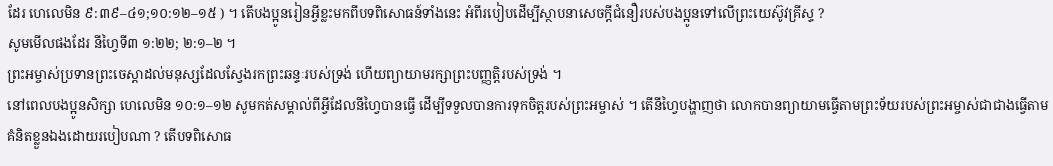ដែរ ហេលេមិន ៩:៣៩–៤១;១០:១២–១៥ ) ។ តើបងប្អូនរៀនអ្វីខ្លះមកពីបទពិសោធន៍ទាំងនេះ អំពីរបៀបដើម្បីស្ថាបនាសេចក្ដីជំនឿរបស់បងប្អូនទៅលើព្រះយេស៊ូវគ្រីស្ទ ?
សូមមើលផងដែរ នីហ្វៃទី៣ ១:២២; ២:១–២ ។
ព្រះអម្ចាស់ប្រទានព្រះចេស្តាដល់មនុស្សដែលស្វែងរកព្រះឆន្ទៈរបស់ទ្រង់ ហើយព្យាយាមរក្សាព្រះបញ្ញត្តិរបស់ទ្រង់ ។
នៅពេលបងប្អូនសិក្សា ហេលេមិន ១០:១–១២ សូមកត់សម្គាល់ពីអ្វីដែលនីហ្វៃបានធ្វើ ដើម្បីទទួលបានការទុកចិត្តរបស់ព្រះអម្ចាស់ ។ តើនីហ្វៃបង្ហាញថា លោកបានព្យាយាមធ្វើតាមព្រះទ័យរបស់ព្រះអម្ចាស់ជាជាងធ្វើតាមគំនិតខ្លួនឯងដោយរបៀបណា ? តើបទពិសោធ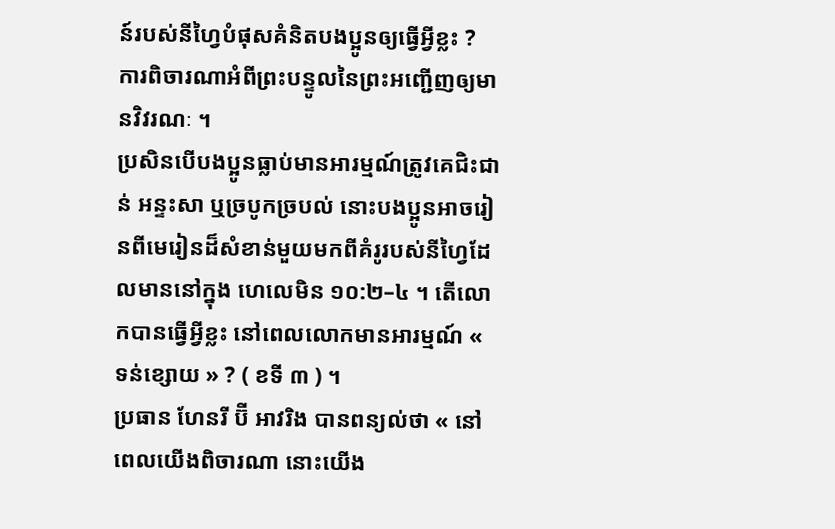ន៍របស់នីហ្វៃបំផុសគំនិតបងប្អូនឲ្យធ្វើអ្វីខ្លះ ?
ការពិចារណាអំពីព្រះបន្ទូលនៃព្រះអញ្ជើញឲ្យមានវិវរណៈ ។
ប្រសិនបើបងប្អូនធ្លាប់មានអារម្មណ៍ត្រូវគេជិះជាន់ អន្ទះសា ឬច្របូកច្របល់ នោះបងប្អូនអាចរៀនពីមេរៀនដ៏សំខាន់មួយមកពីគំរូរបស់នីហ្វៃដែលមាននៅក្នុង ហេលេមិន ១០:២–៤ ។ តើលោកបានធ្វើអ្វីខ្លះ នៅពេលលោកមានអារម្មណ៍ « ទន់ខ្សោយ » ? ( ខទី ៣ ) ។
ប្រធាន ហែនរី ប៊ី អាវរិង បានពន្យល់ថា « នៅពេលយើងពិចារណា នោះយើង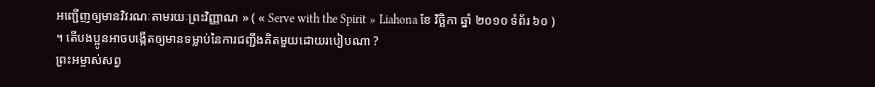អញ្ជើញឲ្យមានវិវរណៈតាមរយៈព្រះវិញ្ញាណ » ( « Serve with the Spirit » Liahona ខែ វិច្ឆិកា ឆ្នាំ ២០១០ ទំព័រ ៦០ ) ។ តើបងប្អូនអាចបង្កើតឲ្យមានទម្លាប់នៃការជញ្ជឹងគិតមួយដោយរបៀបណា ?
ព្រះអម្ចាស់សព្វ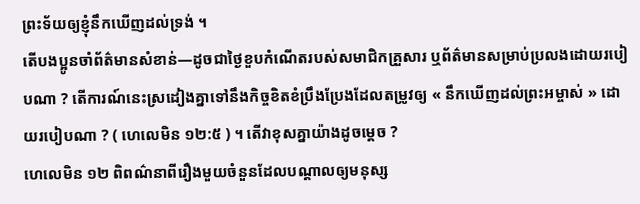ព្រះទ័យឲ្យខ្ញុំនឹកឃើញដល់ទ្រង់ ។
តើបងប្អូនចាំព័ត៌មានសំខាន់—ដូចជាថ្ងៃខួបកំណើតរបស់សមាជិកគ្រួសារ ឬព័ត៌មានសម្រាប់ប្រលងដោយរបៀបណា ? តើការណ៍នេះស្រដៀងគ្នាទៅនឹងកិច្ចខិតខំប្រឹងប្រែងដែលតម្រូវឲ្យ « នឹកឃើញដល់ព្រះអម្ចាស់ » ដោយរបៀបណា ? ( ហេលេមិន ១២:៥ ) ។ តើវាខុសគ្នាយ៉ាងដូចម្ដេច ?
ហេលេមិន ១២ ពិពណ៌នាពីរឿងមួយចំនួនដែលបណ្តាលឲ្យមនុស្ស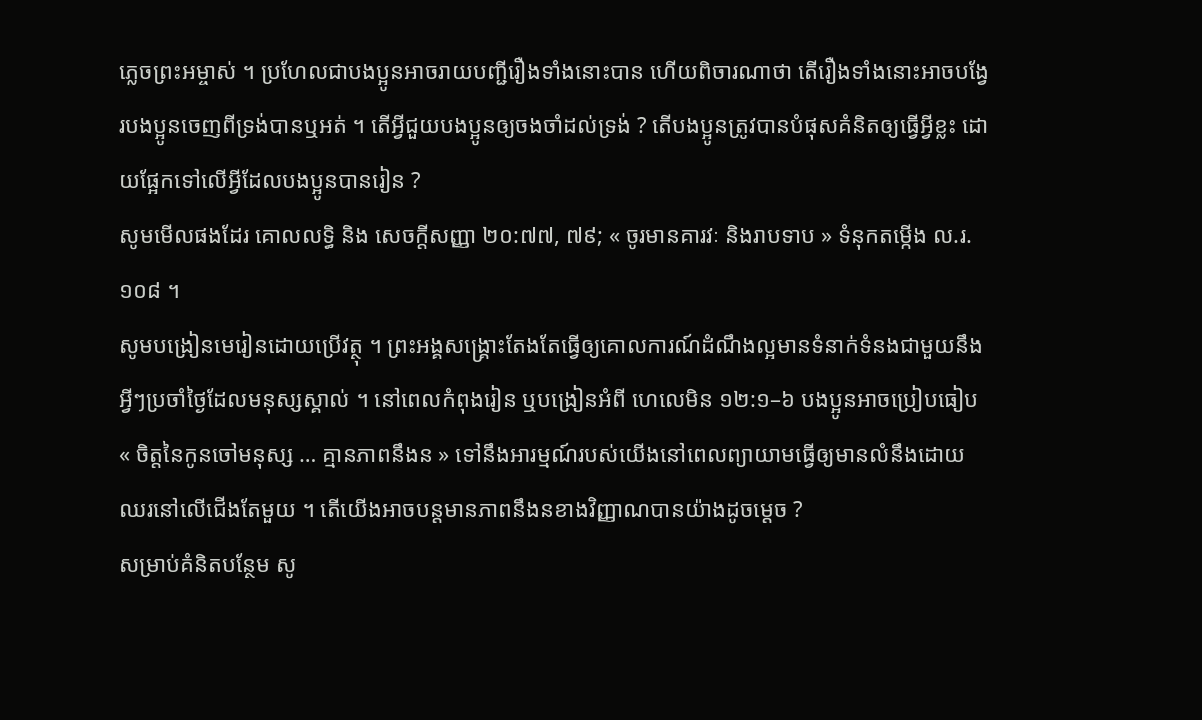ភ្លេចព្រះអម្ចាស់ ។ ប្រហែលជាបងប្អូនអាចរាយបញ្ជីរឿងទាំងនោះបាន ហើយពិចារណាថា តើរឿងទាំងនោះអាចបង្វែរបងប្អូនចេញពីទ្រង់បានឬអត់ ។ តើអ្វីជួយបងប្អូនឲ្យចងចាំដល់ទ្រង់ ? តើបងប្អូនត្រូវបានបំផុសគំនិតឲ្យធ្វើអ្វីខ្លះ ដោយផ្អែកទៅលើអ្វីដែលបងប្អូនបានរៀន ?
សូមមើលផងដែរ គោលលទ្ធិ និង សេចក្តីសញ្ញា ២០:៧៧, ៧៩; « ចូរមានគារវៈ និងរាបទាប » ទំនុកតម្កើង ល.រ. ១០៨ ។
សូមបង្រៀនមេរៀនដោយប្រើវត្ថុ ។ ព្រះអង្គសង្គ្រោះតែងតែធ្វើឲ្យគោលការណ៍ដំណឹងល្អមានទំនាក់ទំនងជាមួយនឹងអ្វីៗប្រចាំថ្ងៃដែលមនុស្សស្គាល់ ។ នៅពេលកំពុងរៀន ឬបង្រៀនអំពី ហេលេមិន ១២:១–៦ បងប្អូនអាចប្រៀបធៀប « ចិត្តនៃកូនចៅមនុស្ស … គ្មានភាពនឹងន » ទៅនឹងអារម្មណ៍របស់យើងនៅពេលព្យាយាមធ្វើឲ្យមានលំនឹងដោយឈរនៅលើជើងតែមួយ ។ តើយើងអាចបន្ដមានភាពនឹងនខាងវិញ្ញាណបានយ៉ាងដូចម្ដេច ?
សម្រាប់គំនិតបន្ថែម សូ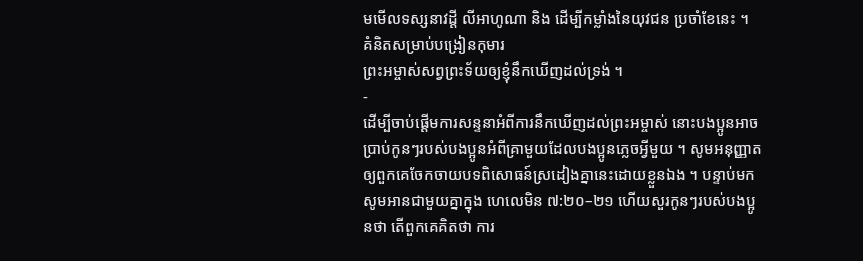មមើលទស្សនាវដ្តី លីអាហូណា និង ដើម្បីកម្លាំងនៃយុវជន ប្រចាំខែនេះ ។
គំនិតសម្រាប់បង្រៀនកុមារ
ព្រះអម្ចាស់សព្វព្រះទ័យឲ្យខ្ញុំនឹកឃើញដល់ទ្រង់ ។
-
ដើម្បីចាប់ផ្ដើមការសន្ទនាអំពីការនឹកឃើញដល់ព្រះអម្ចាស់ នោះបងប្អូនអាចប្រាប់កូនៗរបស់បងប្អូនអំពីគ្រាមួយដែលបងប្អូនភ្លេចអ្វីមួយ ។ សូមអនុញ្ញាតឲ្យពួកគេចែកចាយបទពិសោធន៍ស្រដៀងគ្នានេះដោយខ្លួនឯង ។ បន្ទាប់មក សូមអានជាមួយគ្នាក្នុង ហេលេមិន ៧:២០–២១ ហើយសួរកូនៗរបស់បងប្អូនថា តើពួកគេគិតថា ការ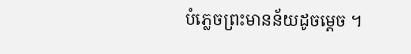បំភ្លេចព្រះមានន័យដូចម្តេច ។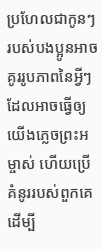ប្រហែលជាកូនៗរបស់បងប្អូនអាចគូររូបភាពនៃអ្វីៗដែលអាចធ្វើឲ្យយើងភ្លេចព្រះអម្ចាស់ ហើយប្រើគំនូររបស់ពួកគេដើម្បី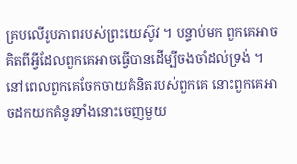គ្របលើរូបភាពរបស់ព្រះយេស៊ូវ ។ បន្ទាប់មក ពួកគេអាចគិតពីអ្វីដែលពួកគេអាចធ្វើបានដើម្បីចងចាំដល់ទ្រង់ ។ នៅពេលពួកគេចែកចាយគំនិតរបស់ពួកគេ នោះពួកគេអាចដកយកគំនូរទាំងនោះចេញមួយ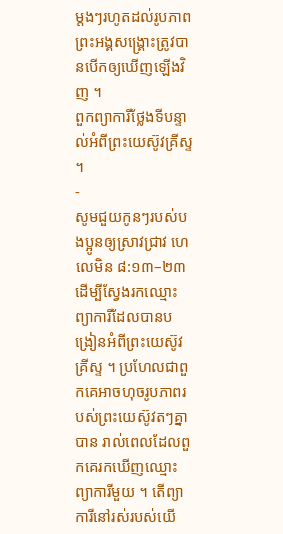ម្តងៗរហូតដល់រូបភាពព្រះអង្គសង្គ្រោះត្រូវបានបើកឲ្យឃើញឡើងវិញ ។
ពួកព្យាការីថ្លែងទីបន្ទាល់អំពីព្រះយេស៊ូវគ្រីស្ទ ។
-
សូមជួយកូនៗរបស់បងប្អូនឲ្យស្រាវជ្រាវ ហេលេមិន ៨:១៣–២៣ ដើម្បីស្វែងរកឈ្មោះព្យាការីដែលបានបង្រៀនអំពីព្រះយេស៊ូវគ្រីស្ទ ។ ប្រហែលជាពួកគេអាចហុចរូបភាពរបស់ព្រះយេស៊ូវតៗគ្នាបាន រាល់ពេលដែលពួកគេរកឃើញឈ្មោះព្យាការីមួយ ។ តើព្យាការីនៅរស់របស់យើ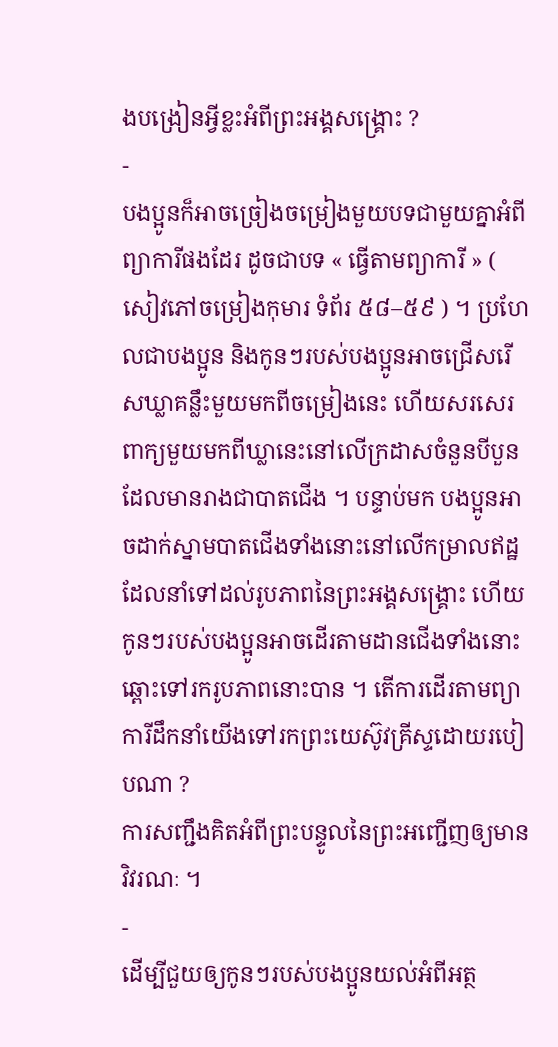ងបង្រៀនអ្វីខ្លះអំពីព្រះអង្គសង្រ្គោះ ?
-
បងប្អូនក៏អាចច្រៀងចម្រៀងមួយបទជាមួយគ្នាអំពីព្យាការីផងដែរ ដូចជាបទ « ធ្វើតាមព្យាការី » ( សៀវភៅចម្រៀងកុមារ ទំព័រ ៥៨–៥៩ ) ។ ប្រហែលជាបងប្អូន និងកូនៗរបស់បងប្អូនអាចជ្រើសរើសឃ្លាគន្លឹះមួយមកពីចម្រៀងនេះ ហើយសរសេរពាក្យមួយមកពីឃ្លានេះនៅលើក្រដាសចំនួនបីបួនដែលមានរាងជាបាតជើង ។ បន្ទាប់មក បងប្អូនអាចដាក់ស្នាមបាតជើងទាំងនោះនៅលើកម្រាលឥដ្ឋ ដែលនាំទៅដល់រូបភាពនៃព្រះអង្គសង្គ្រោះ ហើយកូនៗរបស់បងប្អូនអាចដើរតាមដានជើងទាំងនោះឆ្ពោះទៅរករូបភាពនោះបាន ។ តើការដើរតាមព្យាការីដឹកនាំយើងទៅរកព្រះយេស៊ូវគ្រីស្ទដោយរបៀបណា ?
ការសញ្ជឹងគិតអំពីព្រះបន្ទូលនៃព្រះអញ្ជើញឲ្យមានវិវរណៈ ។
-
ដើម្បីជួយឲ្យកូនៗរបស់បងប្អូនយល់អំពីអត្ថ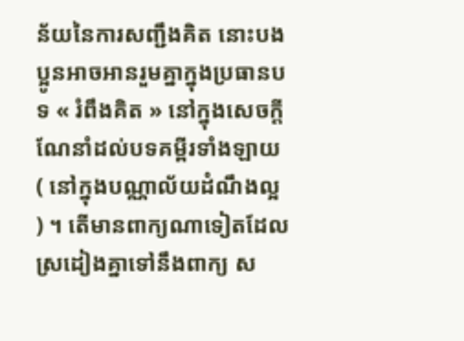ន័យនៃការសញ្ជឹងគិត នោះបងប្អូនអាចអានរួមគ្នាក្នុងប្រធានបទ « រំពឹងគិត » នៅក្នុងសេចក្ដីណែនាំដល់បទគម្ពីរទាំងឡាយ ( នៅក្នុងបណ្ណាល័យដំណឹងល្អ ) ។ តើមានពាក្យណាទៀតដែលស្រដៀងគ្នាទៅនឹងពាក្យ ស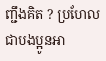ញ្ជឹងគិត ? ប្រហែលជាបងប្អូនអា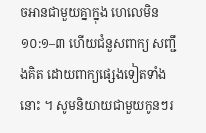ចអានជាមួយគ្នាក្នុង ហេលេមិន ១០:១–៣ ហើយជំនួសពាក្យ សញ្ជឹងគិត ដោយពាក្យផ្សេងទៀតទាំងនោះ ។ សូមនិយាយជាមួយកូនៗរ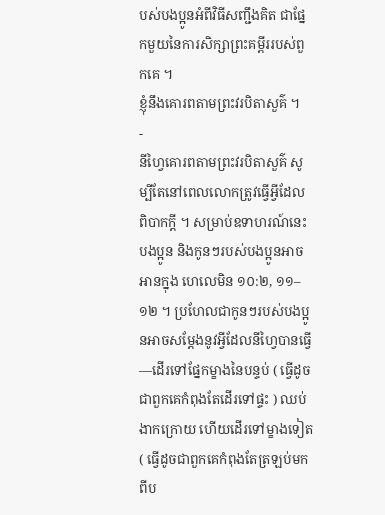បស់បងប្អូនអំពីវិធីសញ្ជឹងគិត ជាផ្នែកមួយនៃការសិក្សាព្រះគម្ពីររបស់ពួកគេ ។
ខ្ញុំនឹងគោរពតាមព្រះវរបិតាសួគ៌ ។
-
នីហ្វៃគោរពតាមព្រះវរបិតាសួគ៌ សូម្បីតែនៅពេលលោកត្រូវធ្វើអ្វីដែលពិបាកក្ដី ។ សម្រាប់ឧទាហរណ៍នេះ បងប្អូន និងកូនៗរបស់បងប្អូនអាចអានក្នុង ហេលេមិន ១០:២, ១១–១២ ។ ប្រហែលជាកូនៗរបស់បងប្អូនអាចសម្តែងនូវអ្វីដែលនីហ្វៃបានធ្វើ—ដើរទៅផ្នែកម្ខាងនៃបន្ទប់ ( ធ្វើដូចជាពួកគេកំពុងតែដើរទៅផ្ទះ ) ឈប់ ងាកក្រោយ ហើយដើរទៅម្ខាងទៀត ( ធ្វើដូចជាពួកគេកំពុងតែត្រឡប់មកពីប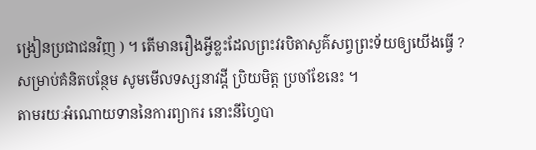ង្រៀនប្រជាជនវិញ ) ។ តើមានរឿងអ្វីខ្លះដែលព្រះវរបិតាសួគ៌សព្វព្រះទ័យឲ្យយើងធ្វើ ?
សម្រាប់គំនិតបន្ថែម សូមមើលទស្សនាវដ្តី ប្រិយមិត្ត ប្រចាំខែនេះ ។
តាមរយៈអំណោយទាននៃការព្យាករ នោះនីហ្វៃបា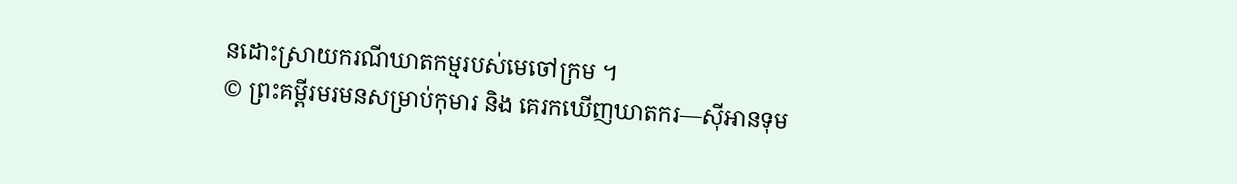នដោះស្រាយករណីឃាតកម្មរបស់មេចៅក្រម ។
© ព្រះគម្ពីរមរមនសម្រាប់កុមារ និង គេរកឃើញឃាតករ—ស៊ីអានទុម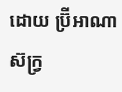ដោយ ប៊្រីអាណា ស៊ក្រ្វ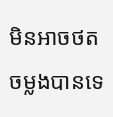មិនអាចថតចម្លងបានទេ